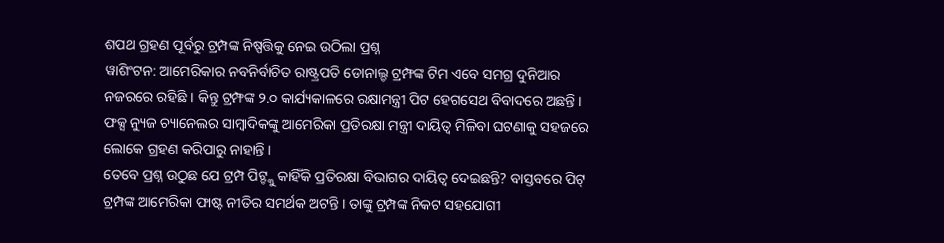ଶପଥ ଗ୍ରହଣ ପୂର୍ବରୁ ଟ୍ରମ୍ପଙ୍କ ନିଷ୍ପତ୍ତିକୁ ନେଇ ଉଠିଲା ପ୍ରଶ୍ନ
ୱାଶିଂଟନ: ଆମେରିକାର ନବନିର୍ବାଚିତ ରାଷ୍ଟ୍ରପତି ଡୋନାଲ୍ଡ ଟ୍ରମ୍ଫଙ୍କ ଟିମ ଏବେ ସମଗ୍ର ଦୁନିଆର ନଜରରେ ରହିଛି । କିନ୍ତୁ ଟ୍ରମ୍ଫଙ୍କ ୨.୦ କାର୍ଯ୍ୟକାଳରେ ରକ୍ଷାମନ୍ତ୍ରୀ ପିଟ ହେଗସେଥ ବିବାଦରେ ଅଛନ୍ତି । ଫକ୍ସ ନ୍ୟୁଜ ଚ୍ୟାନେଲର ସାମ୍ବାଦିକଙ୍କୁ ଆମେରିକା ପ୍ରତିରକ୍ଷା ମନ୍ତ୍ରୀ ଦାୟିତ୍ବ ମିଳିବା ଘଟଣାକୁ ସହଜରେ ଲୋକେ ଗ୍ରହଣ କରିପାରୁ ନାହାନ୍ତି ।
ତେବେ ପ୍ରଶ୍ନ ଉଠୁଛ ଯେ ଟ୍ରମ୍ପ ପିଟ୍ଙ୍କୁ କାହିଁକି ପ୍ରତିରକ୍ଷା ବିଭାଗର ଦାୟିତ୍ବ ଦେଇଛନ୍ତି? ବାସ୍ତବରେ ପିଟ୍ ଟ୍ରମ୍ପଙ୍କ ଆମେରିକା ଫାଷ୍ଟ ନୀତିର ସମର୍ଥକ ଅଟନ୍ତି । ତାଙ୍କୁ ଟ୍ରମ୍ପଙ୍କ ନିକଟ ସହଯୋଗୀ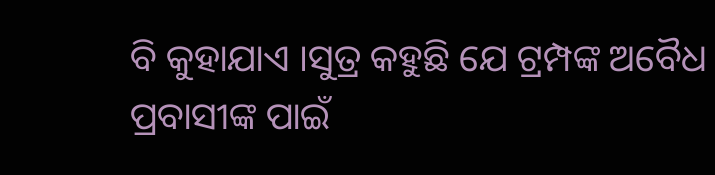ବି କୁହାଯାଏ ।ସୁତ୍ର କହୁଛି ଯେ ଟ୍ରମ୍ପଙ୍କ ଅବୈଧ ପ୍ରବାସୀଙ୍କ ପାଇଁ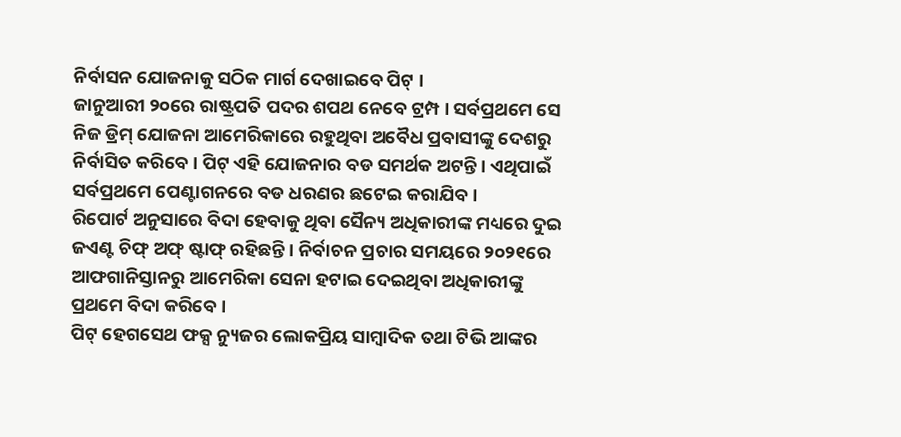ନିର୍ବାସନ ଯୋଜନାକୁ ସଠିକ ମାର୍ଗ ଦେଖାଇବେ ପିଟ୍ ।
ଜାନୁଆରୀ ୨୦ରେ ରାଷ୍ଟ୍ରପତି ପଦର ଶପଥ ନେବେ ଟ୍ରମ୍ପ । ସର୍ବପ୍ରଥମେ ସେ ନିଜ ଡ୍ରିମ୍ ଯୋଜନା ଆମେରିକାରେ ରହୁଥିବା ଅବୈଧ ପ୍ରବାସୀଙ୍କୁ ଦେଶରୁ ନିର୍ବାସିତ କରିବେ । ପିଟ୍ ଏହି ଯୋଜନାର ବଡ ସମର୍ଥକ ଅଟନ୍ତି । ଏଥିପାଇଁ ସର୍ବପ୍ରଥମେ ପେଣ୍ଟାଗନରେ ବଡ ଧରଣର ଛଟେଇ କରାଯିବ ।
ରିପୋର୍ଟ ଅନୁସାରେ ବିଦା ହେବାକୁ ଥିବା ସୈନ୍ୟ ଅଧିକାରୀଙ୍କ ମଧ୍ୟରେ ଦୁଇ ଜଏଣ୍ଟ ଚିଫ୍ ଅଫ୍ ଷ୍ଟାଫ୍ ରହିଛନ୍ତି । ନିର୍ବାଚନ ପ୍ରଚାର ସମୟରେ ୨୦୨୧ରେ ଆଫଗାନିସ୍ତାନରୁ ଆମେରିକା ସେନା ହଟାଇ ଦେଇଥିବା ଅଧିକାରୀଙ୍କୁ ପ୍ରଥମେ ବିଦା କରିବେ ।
ପିଟ୍ ହେଗସେଥ ଫକ୍ସ ନ୍ୟୁଜର ଲୋକପ୍ରିୟ ସାମ୍ବାଦିକ ତଥା ଟିଭି ଆଙ୍କର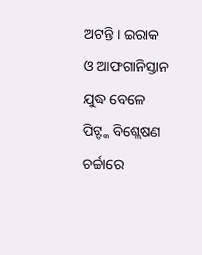ଅଟନ୍ତି । ଇରାକ ଓ ଆଫଗାନିସ୍ତାନ ଯୁଦ୍ଧ ବେଳେ ପିଟ୍ଙ୍କ ବିଶ୍ଲେଷଣ ଚର୍ଚ୍ଚାରେ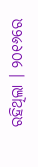ରହିଥିଲା । ୨୦୧୬ରେ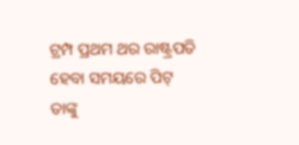ଟ୍ରମ୍ପ ପ୍ରଥମ ଥର ରାଷ୍ଟ୍ରପତି ହେବା ସମୟରେ ପିଟ୍ ତାଙ୍କୁ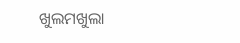ଖୁଲମଖୁଲା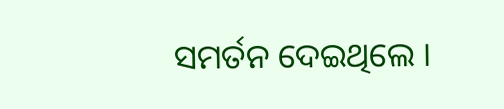ସମର୍ତନ ଦେଇଥିଲେ ।